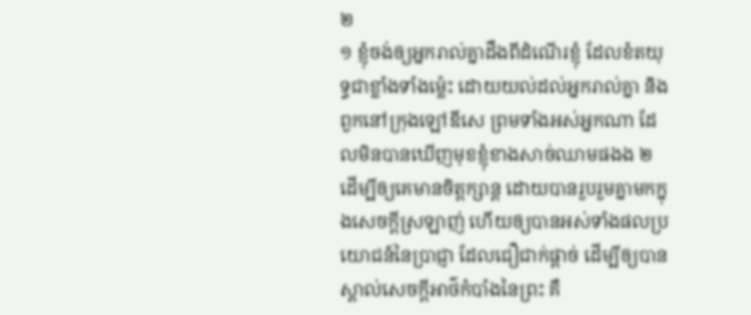២
១ ខ្ញុំចង់ឲ្យអ្នករាល់គ្នាដឹងពីដំណើរខ្ញុំ ដែលខំតយុទ្ធជាខ្លាំងទាំងម៉្លេះ ដោយយល់ដល់អ្នករាល់គ្នា និងពួកនៅក្រុងឡៅឌីសេ ព្រមទាំងអស់អ្នកណា ដែលមិនបានឃើញមុខខ្ញុំខាងសាច់ឈាមផងង ២ ដើម្បីឲ្យគេមានចិត្តក្សាន្ត ដោយបានរួបរួមគ្នាមកក្នុងសេចក្តីស្រឡាញ់ ហើយឲ្យបានអស់ទាំងផលប្រយោជន៍នៃប្រាជ្ញា ដែលជឿជាក់ផ្តាច់ ដើម្បីឲ្យបានស្គាល់សេចក្តីអាថ៌កំបាំងនៃព្រះ គឺ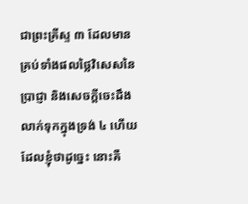ជាព្រះគ្រីស្ទ ៣ ដែលមានគ្រប់ទាំងផលថ្លៃវិសេសនៃប្រាជ្ញា និងសេចក្តីចេះដឹងលាក់ទុកក្នុងទ្រង់ ៤ ហើយដែលខ្ញុំថាដូច្នេះ នោះគឺ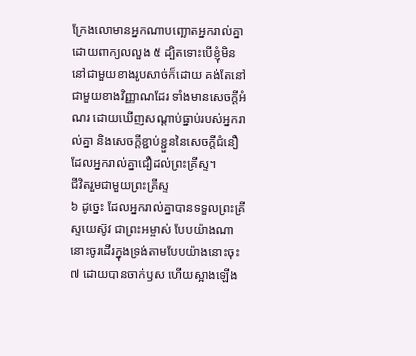ក្រែងលោមានអ្នកណាបញ្ឆោតអ្នករាល់គ្នាដោយពាក្យលលួង ៥ ដ្បិតទោះបើខ្ញុំមិននៅជាមួយខាងរូបសាច់ក៏ដោយ គង់តែនៅជាមួយខាងវិញ្ញាណដែរ ទាំងមានសេចក្តីអំណរ ដោយឃើញសណ្តាប់ធ្នាប់របស់អ្នករាល់គ្នា និងសេចក្តីខ្ជាប់ខ្ជួននៃសេចក្តីជំនឿ ដែលអ្នករាល់គ្នាជឿដល់ព្រះគ្រីស្ទ។
ជីវិតរួមជាមួយព្រះគ្រីស្ទ
៦ ដូច្នេះ ដែលអ្នករាល់គ្នាបានទទួលព្រះគ្រីស្ទយេស៊ូវ ជាព្រះអម្ចាស់ បែបយ៉ាងណា នោះចូរដើរក្នុងទ្រង់តាមបែបយ៉ាងនោះចុះ ៧ ដោយបានចាក់ឫស ហើយស្អាងឡើង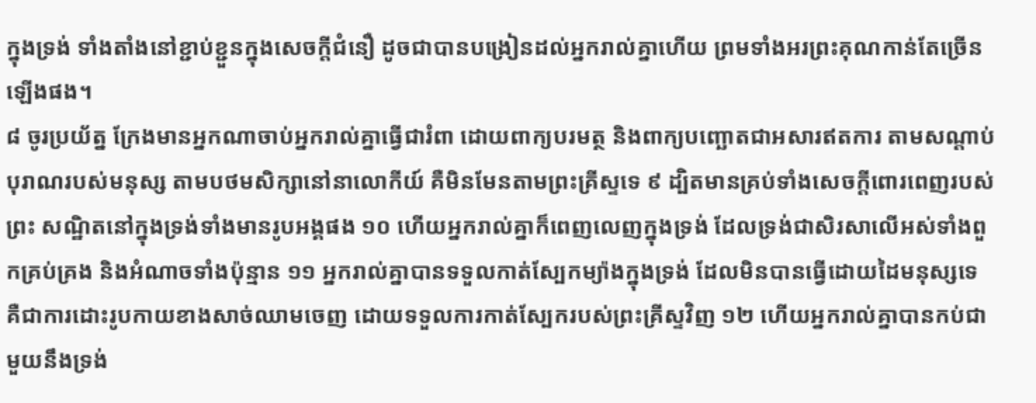ក្នុងទ្រង់ ទាំងតាំងនៅខ្ជាប់ខ្ជួនក្នុងសេចក្តីជំនឿ ដូចជាបានបង្រៀនដល់អ្នករាល់គ្នាហើយ ព្រមទាំងអរព្រះគុណកាន់តែច្រើនឡើងផង។
៨ ចូរប្រយ័ត្ន ក្រែងមានអ្នកណាចាប់អ្នករាល់គ្នាធ្វើជារំពា ដោយពាក្យបរមត្ថ និងពាក្យបញ្ឆោតជាអសារឥតការ តាមសណ្តាប់បុរាណរបស់មនុស្ស តាមបថមសិក្សានៅនាលោកីយ៍ គឺមិនមែនតាមព្រះគ្រីស្ទទេ ៩ ដ្បិតមានគ្រប់ទាំងសេចក្តីពោរពេញរបស់ព្រះ សណ្ឋិតនៅក្នុងទ្រង់ទាំងមានរូបអង្គផង ១០ ហើយអ្នករាល់គ្នាក៏ពេញលេញក្នុងទ្រង់ ដែលទ្រង់ជាសិរសាលើអស់ទាំងពួកគ្រប់គ្រង និងអំណាចទាំងប៉ុន្មាន ១១ អ្នករាល់គ្នាបានទទួលកាត់ស្បែកម្យ៉ាងក្នុងទ្រង់ ដែលមិនបានធ្វើដោយដៃមនុស្សទេ គឺជាការដោះរូបកាយខាងសាច់ឈាមចេញ ដោយទទួលការកាត់ស្បែករបស់ព្រះគ្រីស្ទវិញ ១២ ហើយអ្នករាល់គ្នាបានកប់ជាមួយនឹងទ្រង់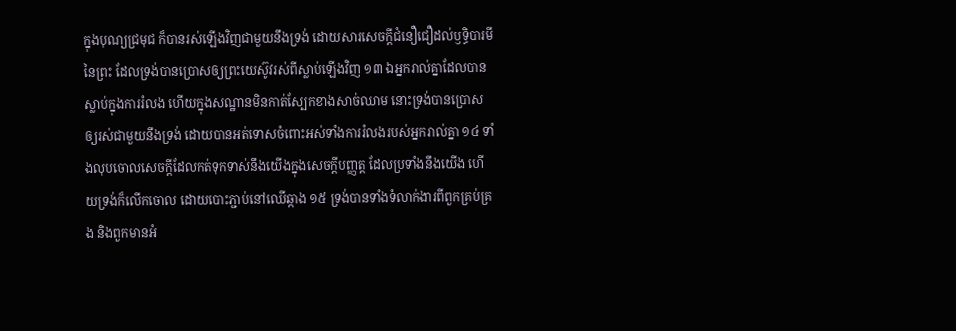ក្នុងបុណ្យជ្រមុជ ក៏បានរស់ឡើងវិញជាមួយនឹងទ្រង់ ដោយសារសេចក្តីជំនឿជឿដល់ឫទ្ធិបារមីនៃព្រះ ដែលទ្រង់បានប្រោសឲ្យព្រះយេស៊ូវរស់ពីស្លាប់ឡើងវិញ ១៣ ឯអ្នករាល់គ្នាដែលបានស្លាប់ក្នុងការរំលង ហើយក្នុងសណ្ឋានមិនកាត់ស្បែកខាងសាច់ឈាម នោះទ្រង់បានប្រោសឲ្យរស់ជាមួយនឹងទ្រង់ ដោយបានអត់ទោសចំពោះអស់ទាំងការរំលងរបស់អ្នករាល់គ្នា ១៤ ទាំងលុបចោលសេចក្តីដែលកត់ទុកទាស់នឹងយើងក្នុងសេចក្តីបញ្ញត្ត ដែលប្រទាំងនឹងយើង ហើយទ្រង់ក៏លើកចោល ដោយបោះភ្ជាប់នៅឈើឆ្កាង ១៥ ទ្រង់បានទាំងទំលាក់ងារពីពួកគ្រប់គ្រង និងពួកមានអំ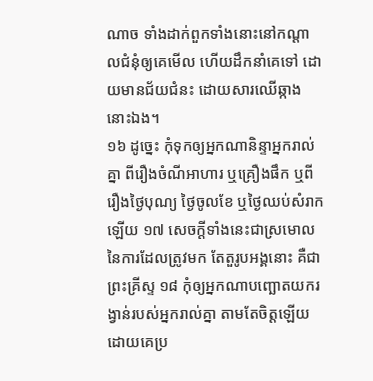ណាច ទាំងដាក់ពួកទាំងនោះនៅកណ្តាលជំនុំឲ្យគេមើល ហើយដឹកនាំគេទៅ ដោយមានជ័យជំនះ ដោយសារឈើឆ្កាងនោះឯង។
១៦ ដូច្នេះ កុំទុកឲ្យអ្នកណានិន្ទាអ្នករាល់គ្នា ពីរឿងចំណីអាហារ ឬគ្រឿងផឹក ឬពីរឿងថ្ងៃបុណ្យ ថ្ងៃចូលខែ ឬថ្ងៃឈប់សំរាកឡើយ ១៧ សេចក្តីទាំងនេះជាស្រមោលនៃការដែលត្រូវមក តែតួរូបអង្គនោះ គឺជាព្រះគ្រីស្ទ ១៨ កុំឲ្យអ្នកណាបញ្ឆោតយករង្វាន់របស់អ្នករាល់គ្នា តាមតែចិត្តឡើយ ដោយគេប្រ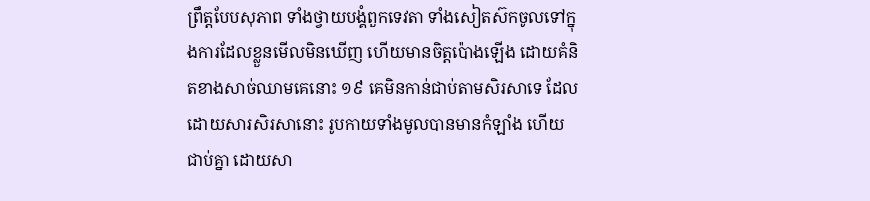ព្រឹត្តបែបសុភាព ទាំងថ្វាយបង្គំពួកទេវតា ទាំងសៀតស៊កចូលទៅក្នុងការដែលខ្លួនមើលមិនឃើញ ហើយមានចិត្តប៉ោងឡើង ដោយគំនិតខាងសាច់ឈាមគេនោះ ១៩ គេមិនកាន់ជាប់តាមសិរសាទេ ដែលដោយសារសិរសានោះ រូបកាយទាំងមូលបានមានកំឡាំង ហើយជាប់គ្នា ដោយសា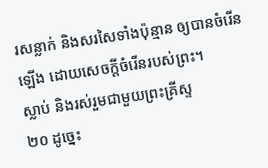រសន្លាក់ និងសរសៃទាំងប៉ុន្មាន ឲ្យបានចំរើនឡើង ដោយសេចក្តីចំរើនរបស់ព្រះ។
ស្លាប់ និងរស់រួមជាមួយព្រះគ្រីស្ទ
២០ ដូច្នេះ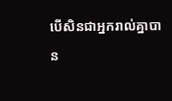បើសិនជាអ្នករាល់គ្នាបាន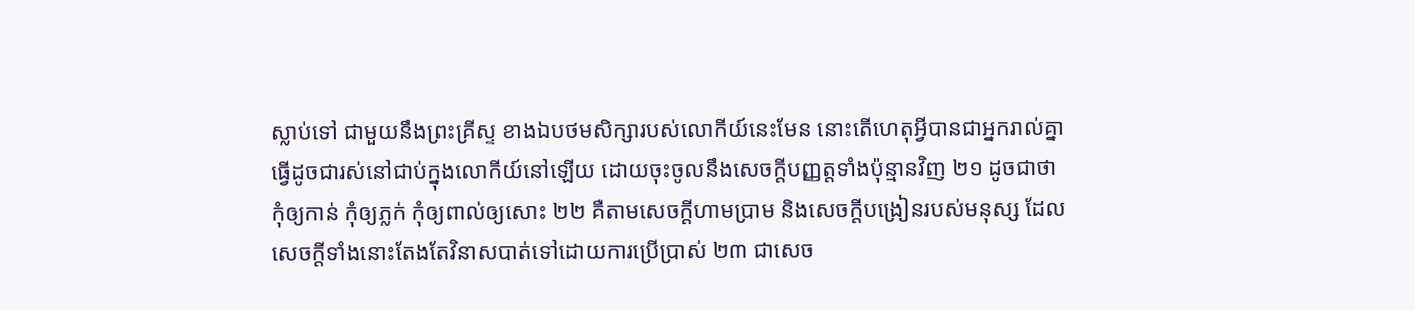ស្លាប់ទៅ ជាមួយនឹងព្រះគ្រីស្ទ ខាងឯបថមសិក្សារបស់លោកីយ៍នេះមែន នោះតើហេតុអ្វីបានជាអ្នករាល់គ្នា ធ្វើដូចជារស់នៅជាប់ក្នុងលោកីយ៍នៅឡើយ ដោយចុះចូលនឹងសេចក្តីបញ្ញត្តទាំងប៉ុន្មានវិញ ២១ ដូចជាថា កុំឲ្យកាន់ កុំឲ្យភ្លក់ កុំឲ្យពាល់ឲ្យសោះ ២២ គឺតាមសេចក្តីហាមប្រាម និងសេចក្តីបង្រៀនរបស់មនុស្ស ដែលសេចក្តីទាំងនោះតែងតែវិនាសបាត់ទៅដោយការប្រើប្រាស់ ២៣ ជាសេច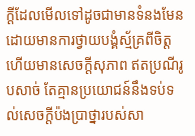ក្តីដែលមើលទៅដូចជាមានទំនងមែន ដោយមានការថ្វាយបង្គំស្ម័គ្រពីចិត្ត ហើយមានសេចក្តីសុភាព ឥតប្រណីរូបសាច់ តែគ្មានប្រយោជន៍នឹងទប់ទល់សេចក្តីប៉ងប្រាថ្នារបស់សា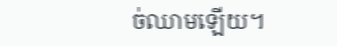ច់ឈាមឡើយ។